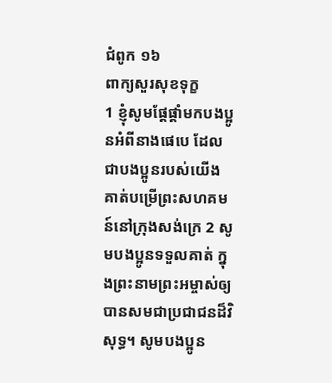ជំពូក ១៦
ពាក្យសួរសុខទុក្ខ
1 ខ្ញុំសូមផ្ដែផ្ដាំមកបងប្អូនអំពីនាងផេបេ ដែលជាបងប្អូនរបស់យើង គាត់បម្រើព្រះសហគមន៍នៅក្រុងសង់ក្រេ 2 សូមបងប្អូនទទួលគាត់ ក្នុងព្រះនាមព្រះអម្ចាស់ឲ្យបានសមជាប្រជាជនដ៏វិសុទ្ធ។ សូមបងប្អូន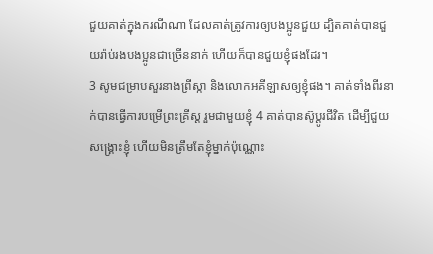ជួយគាត់ក្នុងករណីណា ដែលគាត់ត្រូវការឲ្យបងប្អូនជួយ ដ្បិតគាត់បានជួយរ៉ាប់រងបងប្អូនជាច្រើននាក់ ហើយក៏បានជួយខ្ញុំផងដែរ។
3 សូមជម្រាបសួរនាងព្រីស្កា និងលោកអគីឡាសឲ្យខ្ញុំផង។ គាត់ទាំងពីរនាក់បានធ្វើការបម្រើព្រះគ្រីស្ដ រួមជាមួយខ្ញុំ 4 គាត់បានស៊ូប្ដូរជីវិត ដើម្បីជួយសង្គ្រោះខ្ញុំ ហើយមិនត្រឹមតែខ្ញុំម្នាក់ប៉ុណ្ណោះ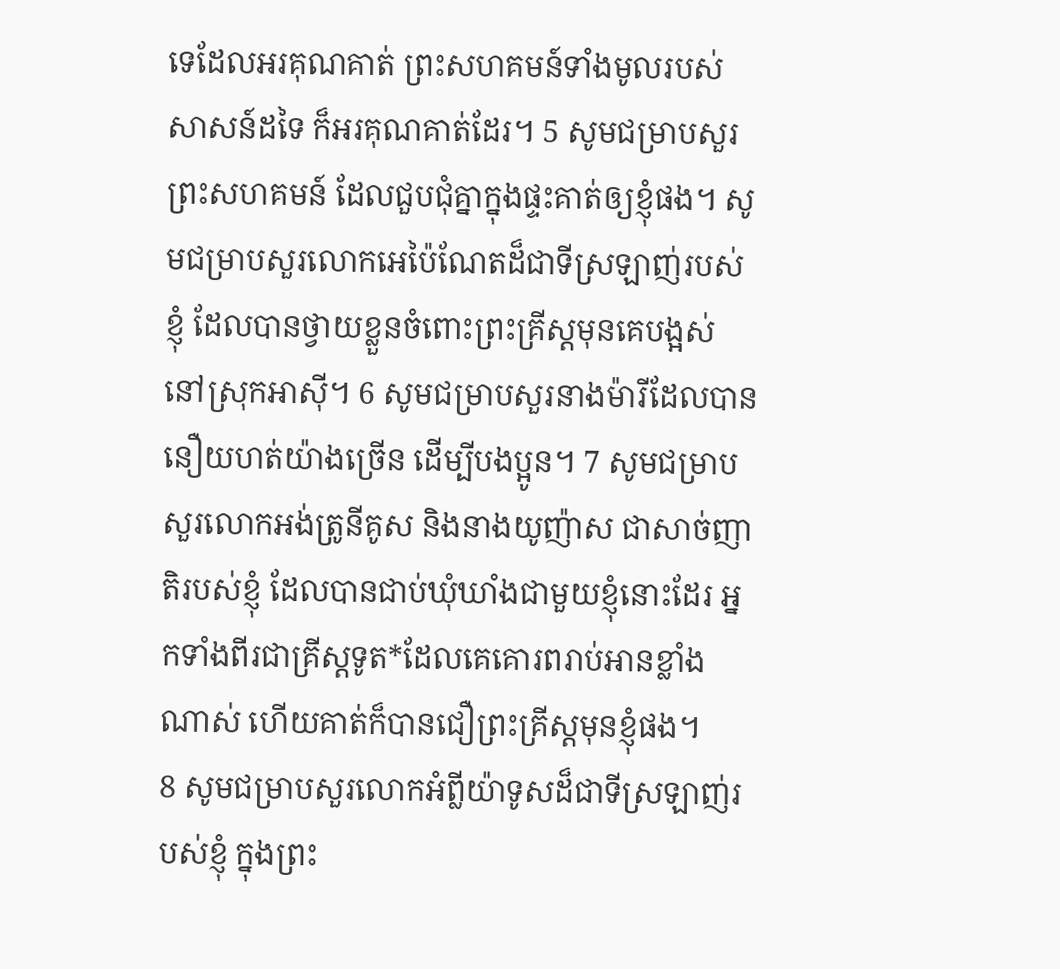ទេដែលអរគុណគាត់ ព្រះសហគមន៍ទាំងមូលរបស់សាសន៍ដទៃ ក៏អរគុណគាត់ដែរ។ 5 សូមជម្រាបសួរព្រះសហគមន៍ ដែលជួបជុំគ្នាក្នុងផ្ទះគាត់ឲ្យខ្ញុំផង។ សូមជម្រាបសួរលោកអេប៉ៃណែតដ៏ជាទីស្រឡាញ់របស់ខ្ញុំ ដែលបានថ្វាយខ្លួនចំពោះព្រះគ្រីស្ដមុនគេបង្អស់ នៅស្រុកអាស៊ី។ 6 សូមជម្រាបសួរនាងម៉ារីដែលបាននឿយហត់យ៉ាងច្រើន ដើម្បីបងប្អូន។ 7 សូមជម្រាបសួរលោកអង់ត្រូនីគូស និងនាងយូញ៉ាស ជាសាច់ញាតិរបស់ខ្ញុំ ដែលបានជាប់ឃុំឃាំងជាមួយខ្ញុំនោះដែរ អ្នកទាំងពីរជាគ្រីស្ដទូត*ដែលគេគោរពរាប់អានខ្លាំងណាស់ ហើយគាត់ក៏បានជឿព្រះគ្រីស្ដមុនខ្ញុំផង។
8 សូមជម្រាបសួរលោកអំព្លីយ៉ាទូសដ៏ជាទីស្រឡាញ់របស់ខ្ញុំ ក្នុងព្រះ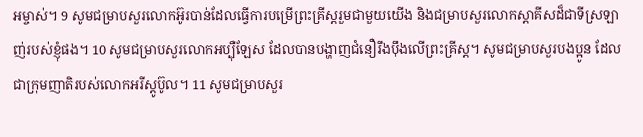អម្ចាស់។ 9 សូមជម្រាបសួរលោកអ៊ូរបាន់ដែលធ្វើការបម្រើព្រះគ្រីស្ដរួមជាមួយយើង និងជម្រាបសួរលោកស្តាគីសដ៏ជាទីស្រឡាញ់របស់ខ្ញុំផង។ 10 សូមជម្រាបសួរលោកអប្ប៉ឺឡែស ដែលបានបង្ហាញជំនឿរឹងប៉ឹងលើព្រះគ្រីស្ដ។ សូមជម្រាបសួរបងប្អូន ដែលជាក្រុមញាតិរបស់លោកអរីស្តូប៊ូល។ 11 សូមជម្រាបសួរ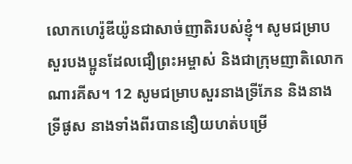លោកហេរ៉ូឌីយ៉ូនជាសាច់ញាតិរបស់ខ្ញុំ។ សូមជម្រាបសួរបងប្អូនដែលជឿព្រះអម្ចាស់ និងជាក្រុមញាតិលោកណារគីស។ 12 សូមជម្រាបសួរនាងទ្រីភែន និងនាងទ្រីផូស នាងទាំងពីរបាននឿយហត់បម្រើ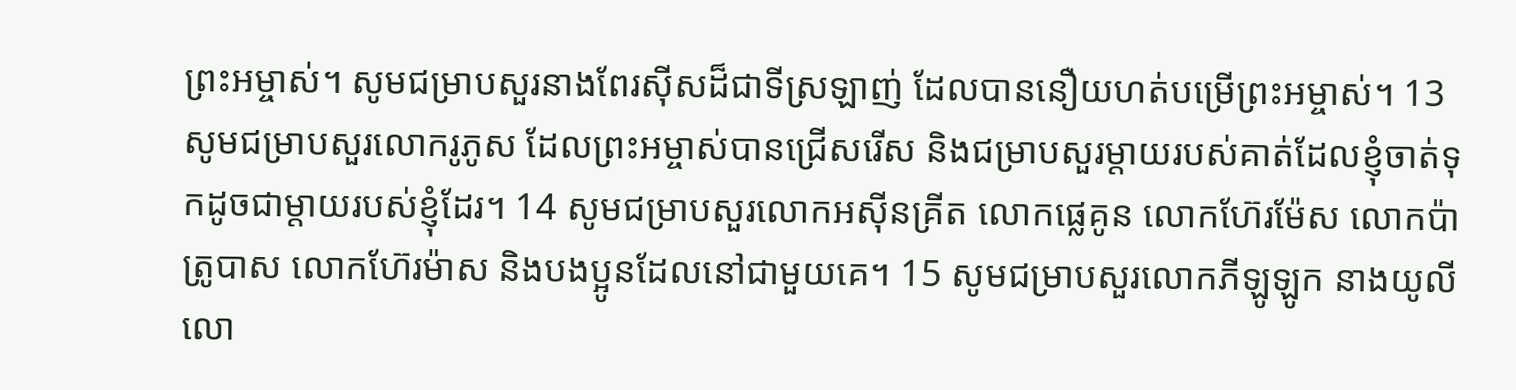ព្រះអម្ចាស់។ សូមជម្រាបសួរនាងពែរស៊ីសដ៏ជាទីស្រឡាញ់ ដែលបាននឿយហត់បម្រើព្រះអម្ចាស់។ 13 សូមជម្រាបសួរលោករូភូស ដែលព្រះអម្ចាស់បានជ្រើសរើស និងជម្រាបសួរម្ដាយរបស់គាត់ដែលខ្ញុំចាត់ទុកដូចជាម្ដាយរបស់ខ្ញុំដែរ។ 14 សូមជម្រាបសួរលោកអស៊ីនគ្រីត លោកផ្លេគូន លោកហ៊ែរម៉ែស លោកប៉ាត្រូបាស លោកហ៊ែរម៉ាស និងបងប្អូនដែលនៅជាមួយគេ។ 15 សូមជម្រាបសួរលោកភីឡូឡូក នាងយូលី លោ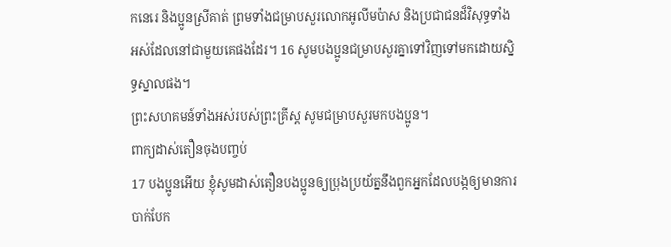កនេរេ និងប្អូនស្រីគាត់ ព្រមទាំងជម្រាបសួរលោកអូលីមប៉ាស និងប្រជាជនដ៏វិសុទ្ធទាំងអស់ដែលនៅជាមួយគេផងដែរ។ 16 សូមបងប្អូនជម្រាបសួរគ្នាទៅវិញទៅមកដោយស្និទ្ធស្នាលផង។
ព្រះសហគមន៍ទាំងអស់របស់ព្រះគ្រីស្ដ សូមជម្រាបសួរមកបងប្អូន។
ពាក្យដាស់តឿនចុងបញ្ចប់
17 បងប្អូនអើយ ខ្ញុំសូមដាស់តឿនបងប្អូនឲ្យប្រុងប្រយ័ត្ននឹងពួកអ្នកដែលបង្កឲ្យមានការបាក់បែក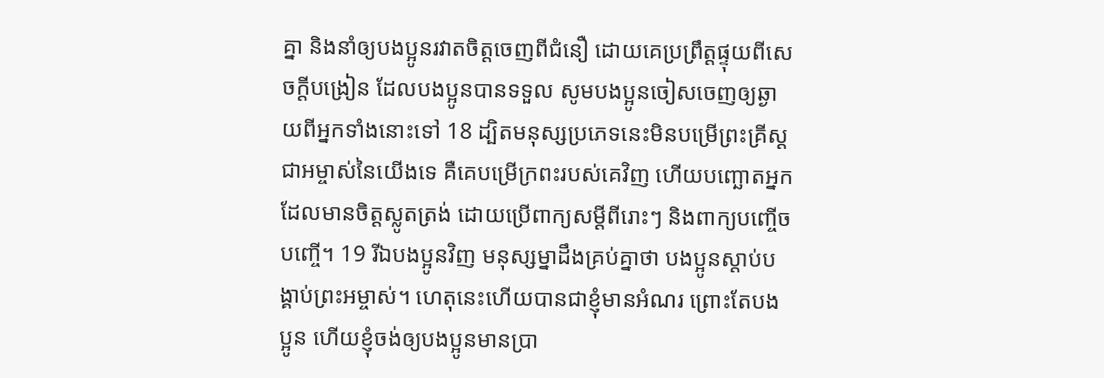គ្នា និងនាំឲ្យបងប្អូនរវាតចិត្តចេញពីជំនឿ ដោយគេប្រព្រឹត្តផ្ទុយពីសេចក្ដីបង្រៀន ដែលបងប្អូនបានទទួល សូមបងប្អូនចៀសចេញឲ្យឆ្ងាយពីអ្នកទាំងនោះទៅ 18 ដ្បិតមនុស្សប្រភេទនេះមិនបម្រើព្រះគ្រីស្ដជាអម្ចាស់នៃយើងទេ គឺគេបម្រើក្រពះរបស់គេវិញ ហើយបញ្ឆោតអ្នកដែលមានចិត្តស្លូតត្រង់ ដោយប្រើពាក្យសម្ដីពីរោះៗ និងពាក្យបញ្ចើចបញ្ចើ។ 19 រីឯបងប្អូនវិញ មនុស្សម្នាដឹងគ្រប់គ្នាថា បងប្អូនស្ដាប់បង្គាប់ព្រះអម្ចាស់។ ហេតុនេះហើយបានជាខ្ញុំមានអំណរ ព្រោះតែបងប្អូន ហើយខ្ញុំចង់ឲ្យបងប្អូនមានប្រា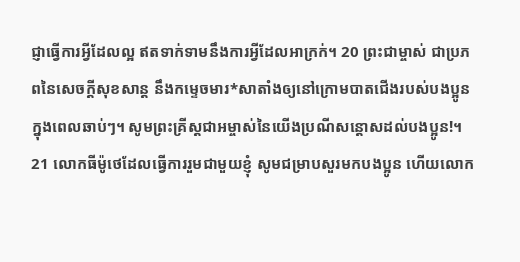ជ្ញាធ្វើការអ្វីដែលល្អ ឥតទាក់ទាមនឹងការអ្វីដែលអាក្រក់។ 20 ព្រះជាម្ចាស់ ជាប្រភពនៃសេចក្ដីសុខសាន្ត នឹងកម្ទេចមារ*សាតាំងឲ្យនៅក្រោមបាតជើងរបស់បងប្អូន ក្នុងពេលឆាប់ៗ។ សូមព្រះគ្រីស្ដជាអម្ចាស់នៃយើងប្រណីសន្ដោសដល់បងប្អូន!។
21 លោកធីម៉ូថេដែលធ្វើការរួមជាមួយខ្ញុំ សូមជម្រាបសួរមកបងប្អូន ហើយលោក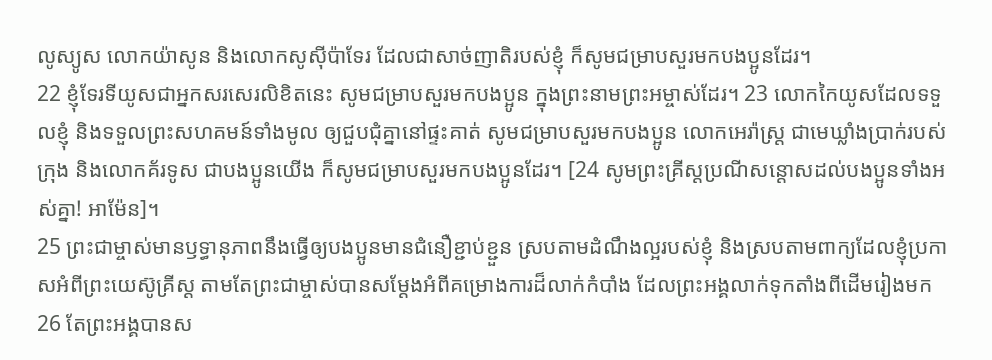លូស្យូស លោកយ៉ាសូន និងលោកសូស៊ីប៉ាទែរ ដែលជាសាច់ញាតិរបស់ខ្ញុំ ក៏សូមជម្រាបសួរមកបងប្អូនដែរ។
22 ខ្ញុំទែរទីយូសជាអ្នកសរសេរលិខិតនេះ សូមជម្រាបសួរមកបងប្អូន ក្នុងព្រះនាមព្រះអម្ចាស់ដែរ។ 23 លោកកៃយូសដែលទទួលខ្ញុំ និងទទួលព្រះសហគមន៍ទាំងមូល ឲ្យជួបជុំគ្នានៅផ្ទះគាត់ សូមជម្រាបសួរមកបងប្អូន លោកអេរ៉ាស្ត្រ ជាមេឃ្លាំងប្រាក់របស់ក្រុង និងលោកគ័រទូស ជាបងប្អូនយើង ក៏សូមជម្រាបសួរមកបងប្អូនដែរ។ [24 សូមព្រះគ្រីស្ដប្រណីសន្ដោសដល់បងប្អូនទាំងអស់គ្នា! អាម៉ែន]។
25 ព្រះជាម្ចាស់មានឫទ្ធានុភាពនឹងធ្វើឲ្យបងប្អូនមានជំនឿខ្ជាប់ខ្ជួន ស្របតាមដំណឹងល្អរបស់ខ្ញុំ និងស្របតាមពាក្យដែលខ្ញុំប្រកាសអំពីព្រះយេស៊ូគ្រីស្ដ តាមតែព្រះជាម្ចាស់បានសម្ដែងអំពីគម្រោងការដ៏លាក់កំបាំង ដែលព្រះអង្គលាក់ទុកតាំងពីដើមរៀងមក 26 តែព្រះអង្គបានស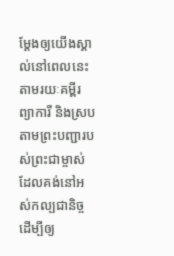ម្ដែងឲ្យយើងស្គាល់នៅពេលនេះតាមរយៈគម្ពីរព្យាការី និងស្របតាមព្រះបញ្ជារបស់ព្រះជាម្ចាស់ ដែលគង់នៅអស់កល្បជានិច្ច ដើម្បីឲ្យ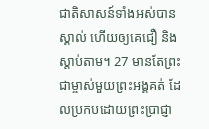ជាតិសាសន៍ទាំងអស់បានស្គាល់ ហើយឲ្យគេជឿ និងស្ដាប់តាម។ 27 មានតែព្រះជាម្ចាស់មួយព្រះអង្គគត់ ដែលប្រកបដោយព្រះប្រាជ្ញា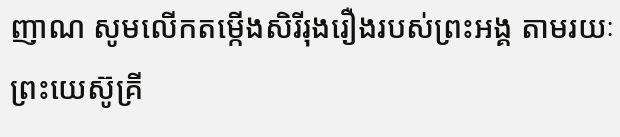ញាណ សូមលើកតម្កើងសិរីរុងរឿងរបស់ព្រះអង្គ តាមរយៈព្រះយេស៊ូគ្រី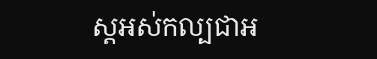ស្ដអស់កល្បជាអ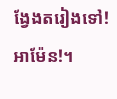ង្វែងតរៀងទៅ! អាម៉ែន!។